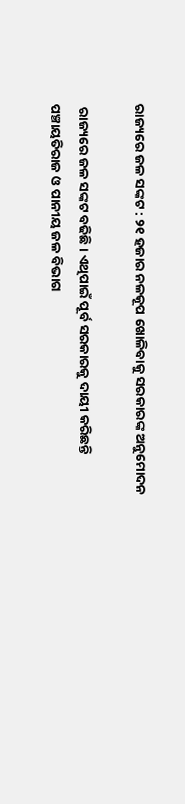ରାଜ୍ୟରେ ଜଳ ସଙ୍କଟ : ୨୧ ହଜାର ନଳକୂପ ଖୋଳିବାକୁ ସରକାରଙ୍କ ଅନୁମୋଦନ

 ରାଜ୍ୟରେ ଜଳ ସଙ୍କଟ ବଢିଛି । ଏଥିପାଇଁ ପୂର୍ବ ସରକାରକୁ ଦାୟୀ କରିଛନ୍ତି ପଞ୍ଚାୟତିରାଜ ଓ ପାନୀୟ ଜଳ ବିଭାଗ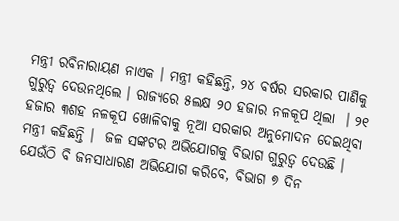ମନ୍ତ୍ରୀ ରବିନାରାୟଣ ନାଏକ । ମନ୍ତ୍ରୀ କହିଛନ୍ତି, ୨୪ ବର୍ଷର ସରକାର ପାଣିକୁ ଗୁରୁତ୍ବ ଦେଉନଥିଲେ । ରାଜ୍ୟରେ ୫ଲକ୍ଷ ୨୦ ହଜାର ନଳକୂପ ଥିଲା  । ୨୧ ହଜାର ୩ଶହ ନଳକୂପ ଖୋଳିବାକୁ ନୂଆ ସରକାର ଅନୁମୋଦନ ଦେଇଥିବା ମନ୍ତ୍ରୀ କହିଛନ୍ତି ।  ଜଳ ସଙ୍କଟର ଅଭିଯୋଗକୁ ବିଭାଗ ଗୁରୁତ୍ବ ଦେଉଛି । ଯେଉଁଠି ବି ଜନସାଧାରଣ ଅଭିଯୋଗ କରିବେ, ବିଭାଗ ୭ ଦିନ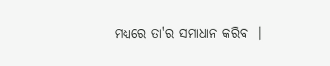ମଧ୍ୟରେ ତା'ର ସମାଧାନ କରିବ  ।